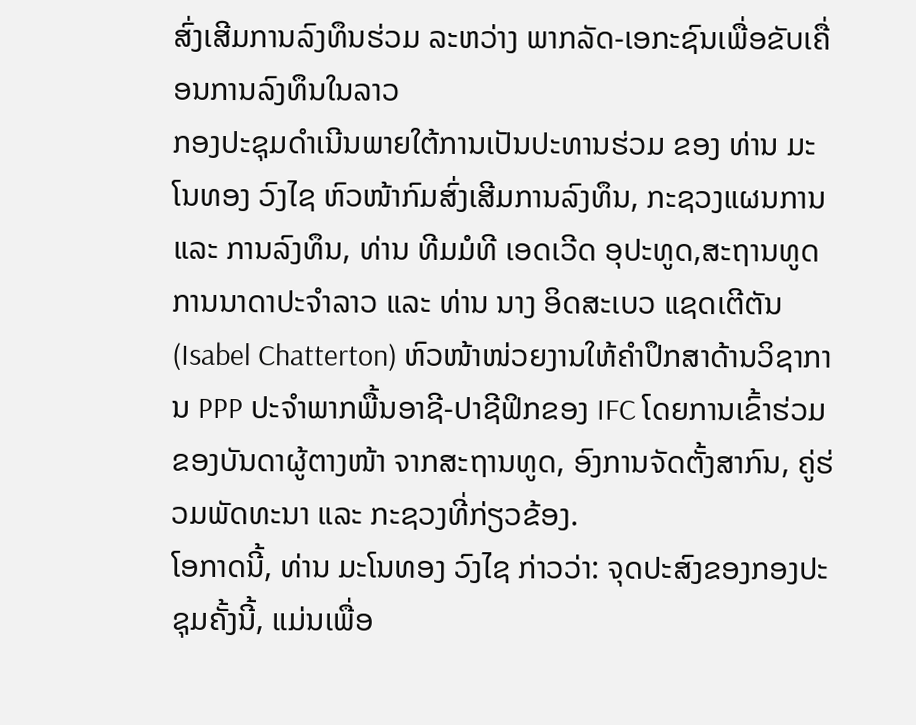ສົ່ງເສີມການລົງທຶນຮ່ວມ ລະຫວ່າງ ພາກລັດ-ເອກະຊົນເພື່ອຂັບເຄື່ອນການລົງທຶນໃນລາວ
ກອງປະຊຸມດຳເນີນພາຍໃຕ້ການເປັນປະທານຮ່ວມ ຂອງ ທ່ານ ມະໂນທອງ ວົງໄຊ ຫົວໜ້າກົມສົ່ງເສີມການລົງທຶນ, ກະຊວງແຜນການ ແລະ ການລົງທຶນ, ທ່ານ ທີມມໍທີ ເອດເວີດ ອຸປະທູດ,ສະຖານທູດການນາດາປະຈຳລາວ ແລະ ທ່ານ ນາງ ອິດສະເບວ ແຊດເຕີຕັນ (Isabel Chatterton) ຫົວໜ້າໜ່ວຍງານໃຫ້ຄຳປຶກສາດ້ານວິຊາການ PPP ປະຈຳພາກພື້ນອາຊີ-ປາຊີຟິກຂອງ IFC ໂດຍການເຂົ້າຮ່ວມຂອງບັນດາຜູ້ຕາງໜ້າ ຈາກສະຖານທູດ, ອົງການຈັດຕັ້ງສາກົນ, ຄູ່ຮ່ວມພັດທະນາ ແລະ ກະຊວງທີ່ກ່ຽວຂ້ອງ.
ໂອກາດນີ້, ທ່ານ ມະໂນທອງ ວົງໄຊ ກ່າວວ່າ: ຈຸດປະສົງຂອງກອງປະຊຸມຄັ້ງນີ້, ແມ່ນເພື່ອ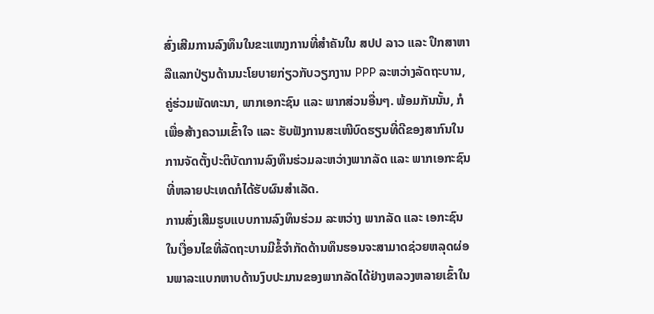ສົ່ງເສີມການລົງທຶນໃນຂະແໜງການທີ່ສຳຄັນໃນ ສປປ ລາວ ແລະ ປຶກສາຫາລືແລກປ່ຽນດ້ານນະໂຍບາຍກ່ຽວກັບວຽກງານ PPP ລະຫວ່າງລັດຖະບານ, ຄູ່ຮ່ວມພັດທະນາ, ພາກເອກະຊົນ ແລະ ພາກສ່ວນອື່ນໆ. ພ້ອມກັນນັ້ນ, ກໍເພື່ອສ້າງຄວາມເຂົ້າໃຈ ແລະ ຮັບຟັງການສະເໜີບົດຮຽນທີ່ດີຂອງສາກົນໃນການຈັດຕັ້ງປະຕິບັດການລົງທຶນຮ່ວມລະຫວ່າງພາກລັດ ແລະ ພາກເອກະຊົນທີ່ຫລາຍປະເທດກໍໄດ້ຮັບຜົນສຳເລັດ.
ການສົ່ງເສີມຮູບແບບການລົງທຶນຮ່ວມ ລະຫວ່າງ ພາກລັດ ແລະ ເອກະຊົນ ໃນເງື່ອນໄຂທີ່ລັດຖະບານມີຂໍ້ຈຳກັດດ້ານທຶນຮອນຈະສາມາດຊ່ວຍຫລຸດຜ່ອນພາລະແບກຫາບດ້ານງົບປະມານຂອງພາກລັດໄດ້ຢ່າງຫລວງຫລາຍເຂົ້າໃນ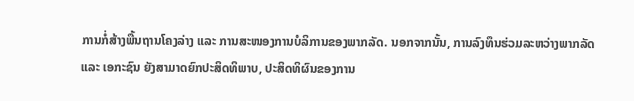ການກໍ່ສ້າງພື້ນຖານໂຄງລ່າງ ແລະ ການສະໜອງການບໍລິການຂອງພາກລັດ. ນອກຈາກນັ້ນ, ການລົງທຶນຮ່ວມລະຫວ່າງພາກລັດ ແລະ ເອກະຊົນ ຍັງສາມາດຍົກປະສິດທິພາບ, ປະສິດທິຜົນຂອງການ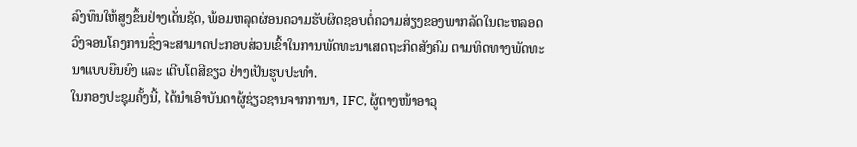ລົງທຶນໃຫ້ສູງຂຶ້ນຢ່າງເດັ່ນຊັດ, ພ້ອມຫລຸດຜ່ອນຄວາມຮັບຜິດຊອບຕໍ່ຄວາມສ່ຽງຂອງພາກລັດໃນຕະຫລອດວົງຈອນໂຄງການຊຶ່ງຈະສາມາດປະກອບສ່ວນເຂົ້າໃນການພັດທະນາເສດຖະກິດສັງຄົມ ຕາມທິດທາງພັດທະນາແບບຍືນຍົງ ແລະ ເຕີບໂຕສີຂຽວ ຢ່າງເປັນຮູບປະທຳ.
ໃນກອງປະຊຸມຄັ້ງນີ້, ໄດ້ນໍາເອົາບັນດາຜູ້ຊ່ຽວຊານຈາກການາ, IFC, ຜູ້ຕາງໜ້າອາວຸ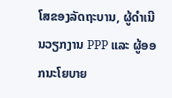ໂສຂອງລັດຖະບານ, ຜູ້ດຳເນີນວຽກງານ PPP ແລະ ຜູ້ອອກນະໂຍບາຍ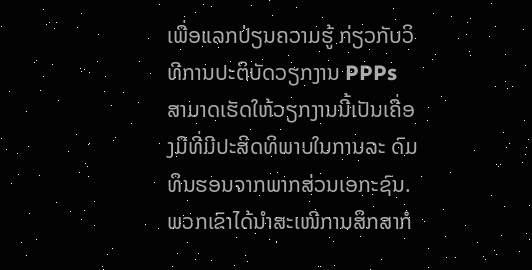ເພື່ອແລກປ່ຽນຄວາມຮູ້ ກ່ຽວກັບວິທີການປະຕິບັດວຽກງານ PPPs ສາມາດເຮັດໃຫ້ວຽກງານນີ້ເປັນເຄື່ອງມືທີ່ມີປະສິດທິພາບໃນການລະ ດົມທຶນຮອນຈາກພາກສ່ວນເອກະຊົນ. ພວກເຂົາໄດ້ນຳສະເໜີການສຶກສາກໍ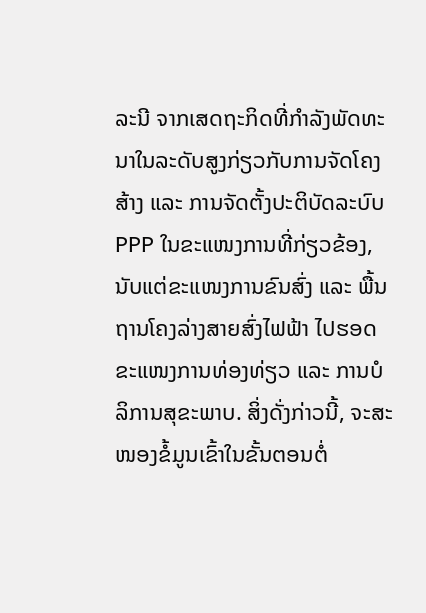ລະນີ ຈາກເສດຖະກິດທີ່ກຳລັງພັດທະນາໃນລະດັບສູງກ່ຽວກັບການຈັດໂຄງສ້າງ ແລະ ການຈັດຕັ້ງປະຕິບັດລະບົບ PPP ໃນຂະແໜງການທີ່ກ່ຽວຂ້ອງ, ນັບແຕ່ຂະແໜງການຂົນສົ່ງ ແລະ ພື້ນຖານໂຄງລ່າງສາຍສົ່ງໄຟຟ້າ ໄປຮອດຂະແໜງການທ່ອງທ່ຽວ ແລະ ການບໍລິການສຸຂະພາບ. ສິ່ງດັ່ງກ່າວນີ້, ຈະສະໜອງຂໍ້ມູນເຂົ້າໃນຂັ້ນຕອນຕໍ່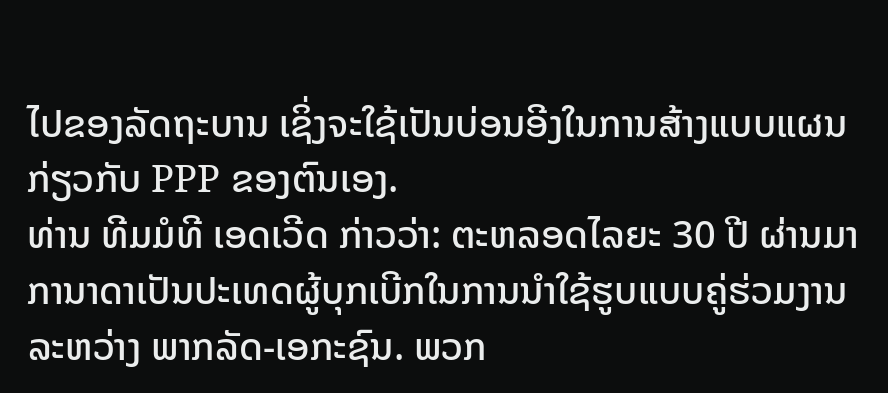ໄປຂອງລັດຖະບານ ເຊິ່ງຈະໃຊ້ເປັນບ່ອນອີງໃນການສ້າງແບບແຜນກ່ຽວກັບ PPP ຂອງຕົນເອງ.
ທ່ານ ທີມມໍທີ ເອດເວີດ ກ່າວວ່າ: ຕະຫລອດໄລຍະ 30 ປີ ຜ່ານມາການາດາເປັນປະເທດຜູ້ບຸກເບີກໃນການນຳໃຊ້ຮູບແບບຄູ່ຮ່ວມງານ ລະຫວ່າງ ພາກລັດ-ເອກະຊົນ. ພວກ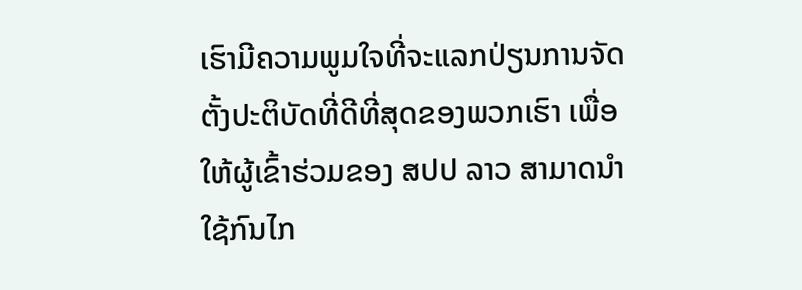ເຮົາມີຄວາມພູມໃຈທີ່ຈະແລກປ່ຽນການຈັດຕັ້ງປະຕິບັດທີ່ດີທີ່ສຸດຂອງພວກເຮົາ ເພື່ອໃຫ້ຜູ້ເຂົ້າຮ່ວມຂອງ ສປປ ລາວ ສາມາດນຳໃຊ້ກົນໄກ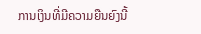ການເງິນທີ່ມີຄວາມຍືນຍົງນີ້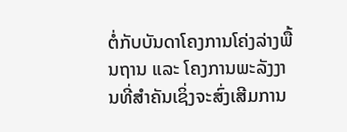ຕໍ່ກັບບັນດາໂຄງການໂຄ່ງລ່າງພື້ນຖານ ແລະ ໂຄງການພະລັງງານທີ່ສຳຄັນເຊິ່ງຈະສົ່ງເສີມການ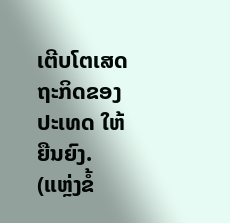ເຕີບໂຕເສດຖະກິດຂອງປະເທດ ໃຫ້ຍືນຍົງ.
(ແຫຼ່ງຂໍ້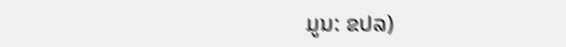ມູນ: ຂປລ)